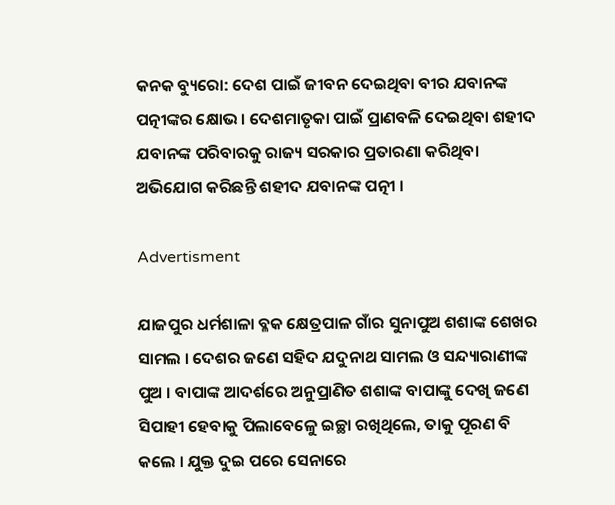କନକ ବ୍ୟୁରୋ: ଦେଶ ପାଇଁ ଜୀବନ ଦେଇଥିବା ବୀର ଯବାନଙ୍କ ପତ୍ନୀଙ୍କର କ୍ଷୋଭ । ଦେଶମାତୃକା ପାଇଁ ପ୍ରାଣବଳି ଦେଇଥିବା ଶହୀଦ ଯବାନଙ୍କ ପରିବାରକୁ ରାଜ୍ୟ ସରକାର ପ୍ରତାରଣା କରିଥିବା ଅଭିଯୋଗ କରିଛନ୍ତି ଶହୀଦ ଯବାନଙ୍କ ପତ୍ନୀ ।

Advertisment

ଯାଜପୁର ଧର୍ମଶାଳା ବ୍ଳକ କ୍ଷେତ୍ରପାଳ ଗାଁର ସୁନାପୁଅ ଶଶାଙ୍କ ଶେଖର ସାମଲ । ଦେଶର ଜଣେ ସହିଦ ଯଦୁନାଥ ସାମଲ ଓ ସନ୍ଦ୍ୟାରାଣୀଙ୍କ ପୁଅ । ବାପାଙ୍କ ଆଦର୍ଶରେ ଅନୁପ୍ରାଣିତ ଶଶାଙ୍କ ବାପାଙ୍କୁ ଦେଖି ଜଣେ ସିପାହୀ ହେବାକୁ ପିଲାବେଳେୁ ଇଚ୍ଛା ରଖିଥିଲେ, ତାକୁ ପୂରଣ ବି କଲେ । ଯୁକ୍ତ ଦୁଇ ପରେ ସେନାରେ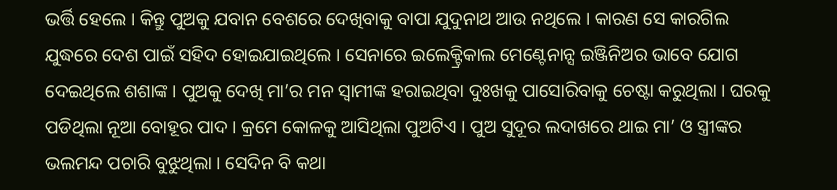ଭର୍ତ୍ତି ହେଲେ । କିନ୍ତୁ ପୁଅକୁ ଯବାନ ବେଶରେ ଦେଖିବାକୁ ବାପା ଯୁଦୁନାଥ ଆଉ ନଥିଲେ । କାରଣ ସେ କାରଗିଲ ଯୁଦ୍ଧରେ ଦେଶ ପାଇଁ ସହିଦ ହୋଇଯାଇଥିଲେ । ସେନାରେ ଇଲେକ୍ଟ୍ରିକାଲ ମେଣ୍ଟେନାନ୍ସ ଇଞ୍ଜିନିଅର ଭାବେ ଯୋଗ ଦେଇଥିଲେ ଶଶାଙ୍କ । ପୁଅକୁ ଦେଖି ମା’ର ମନ ସ୍ୱାମୀଙ୍କ ହରାଇଥିବା ଦୁଃଖକୁ ପାସୋରିବାକୁ ଚେଷ୍ଟା କରୁଥିଲା । ଘରକୁ ପଡିଥିଲା ନୂଆ ବୋହୂର ପାଦ । କ୍ରମେ କୋଳକୁ ଆସିଥିଲା ପୁଅଟିଏ । ପୁଅ ସୁଦୂର ଲଦାଖରେ ଥାଇ ମା’ ଓ ସ୍ତ୍ରୀଙ୍କର ଭଲମନ୍ଦ ପଚାରି ବୁଝୁଥିଲା । ସେଦିନ ବି କଥା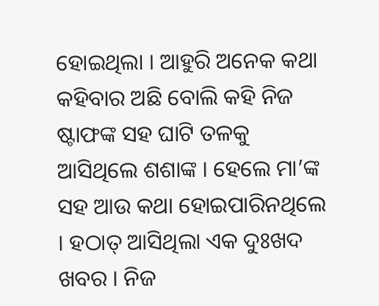ହୋଇଥିଲା । ଆହୁରି ଅନେକ କଥା କହିବାର ଅଛି ବୋଲି କହି ନିଜ ଷ୍ଟାଫଙ୍କ ସହ ଘାଟି ତଳକୁ ଆସିଥିଲେ ଶଶାଙ୍କ । ହେଲେ ମା’ଙ୍କ ସହ ଆଉ କଥା ହୋଇପାରିନଥିଲେ । ହଠାତ୍ ଆସିଥିଲା ଏକ ଦୁଃଖଦ ଖବର । ନିଜ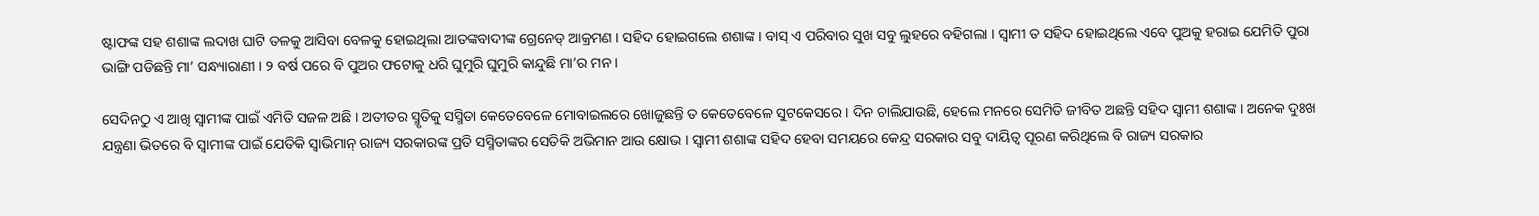ଷ୍ଟାଫଙ୍କ ସହ ଶଶାଙ୍କ ଲଦାଖ ଘାଟି ତଳକୁ ଆସିବା ବେଳକୁ ହୋଇଥିଲା ଆତଙ୍କବାଦୀଙ୍କ ଗ୍ରେନେଡ୍ ଆକ୍ରମଣ । ସହିଦ ହୋଇଗଲେ ଶଶାଙ୍କ । ବାସ୍ ଏ ପରିବାର ସୁଖ ସବୁ ଲୁହରେ ବହିଗଲା । ସ୍ୱାମୀ ତ ସହିଦ ହୋଇଥିଲେ ଏବେ ପୁଅକୁ ହରାଇ ଯେମିତି ପୁରା ଭାଙ୍ଗି ପଡିଛନ୍ତି ମା’ ସନ୍ଧ୍ୟାରାଣୀ । ୨ ବର୍ଷ ପରେ ବି ପୁଅର ଫଟୋକୁ ଧରି ଘୁମୁରି ଘୁମୁରି କାନ୍ଦୁଛି ମା’ର ମନ ।

ସେଦିନଠୁ ଏ ଆଖି ସ୍ୱାମୀଙ୍କ ପାଇଁ ଏମିତି ସଜଳ ଅଛି । ଅତୀତର ସ୍ମୃତିକୁ ସସ୍ମିତା କେତେବେଳେ ମୋବାଇଲରେ ଖୋଜୁଛନ୍ତି ତ କେତେବେଳେ ସୁଟକେସରେ । ଦିନ ଚାଲିଯାଉଛି, ହେଲେ ମନରେ ସେମିତି ଜୀବିତ ଅଛନ୍ତି ସହିଦ ସ୍ୱାମୀ ଶଶାଙ୍କ । ଅନେକ ଦୁଃଖ ଯନ୍ତ୍ରଣା ଭିତରେ ବି ସ୍ୱାମୀଙ୍କ ପାଇଁ ଯେତିକି ସ୍ୱାଭିମାନ୍ ରାଜ୍ୟ ସରକାରଙ୍କ ପ୍ରତି ସସ୍ମିତାଙ୍କର ସେତିକି ଅଭିମାନ ଆଉ କ୍ଷୋଭ । ସ୍ୱାମୀ ଶଶାଙ୍କ ସହିଦ ହେବା ସମୟରେ କେନ୍ଦ୍ର ସରକାର ସବୁ ଦାୟିତ୍ୱ ପୂରଣ କରିଥିଲେ ବି ରାଜ୍ୟ ସରକାର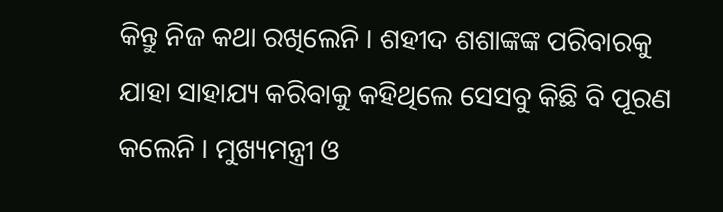କିନ୍ତୁ ନିଜ କଥା ରଖିଲେନି । ଶହୀଦ ଶଶାଙ୍କଙ୍କ ପରିବାରକୁ ଯାହା ସାହାଯ୍ୟ କରିବାକୁ କହିଥିଲେ ସେସବୁ କିଛି ବି ପୂରଣ କଲେନି । ମୁଖ୍ୟମନ୍ତ୍ରୀ ଓ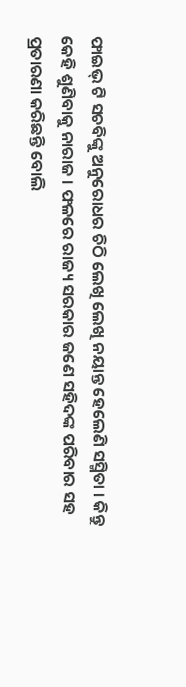ଫାଇଭ୍ ଟି ସଚବିଙ୍କୁ ଅନୁରୋଧର ଚିଠି ଲେଖି ଲେଖି ନୟାନ୍ତ ହେଲେଣି ସସ୍ମିତା । କିନ୍ତୁ କେହି ଶୁଣିବାକୁ ନାରାଜ । ଫଳରେ ରାଜ୍ୟ ସରକାର ଜଣେ ସହିଦଙ୍କ ପରିବାର ସହ ପ୍ରତାରଣା କରିଛନ୍ତି ବୋଲି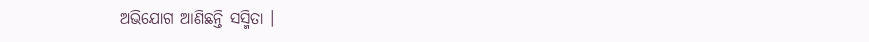ଅଭିଯୋଗ ଆଣିଛନ୍ତି ସସ୍ମିତା ।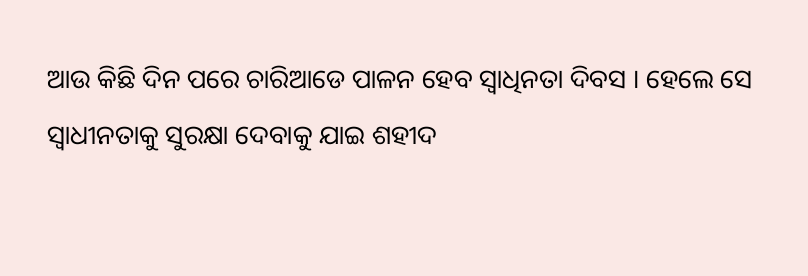ଆଉ କିଛି ଦିନ ପରେ ଚାରିଆଡେ ପାଳନ ହେବ ସ୍ୱାଧିନତା ଦିବସ । ହେଲେ ସେ ସ୍ୱାଧୀନତାକୁ ସୁରକ୍ଷା ଦେବାକୁ ଯାଇ ଶହୀଦ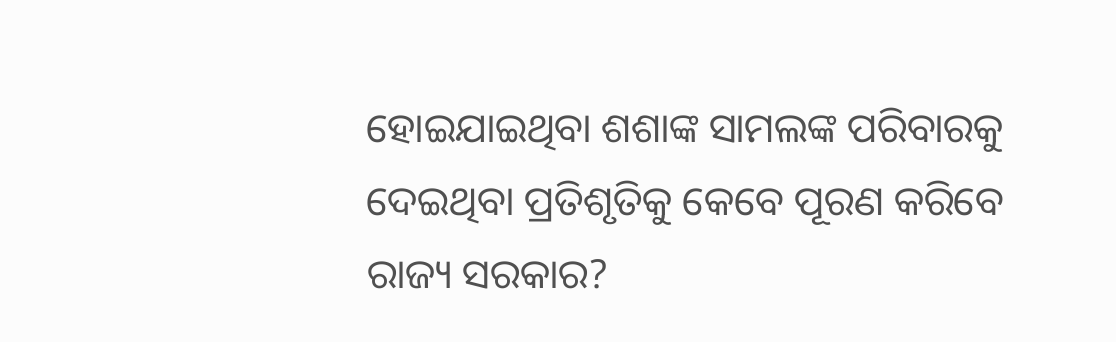ହୋଇଯାଇଥିବା ଶଶାଙ୍କ ସାମଲଙ୍କ ପରିବାରକୁ ଦେଇଥିବା ପ୍ରତିଶୃତିକୁ କେବେ ପୂରଣ କରିବେ ରାଜ୍ୟ ସରକାର?